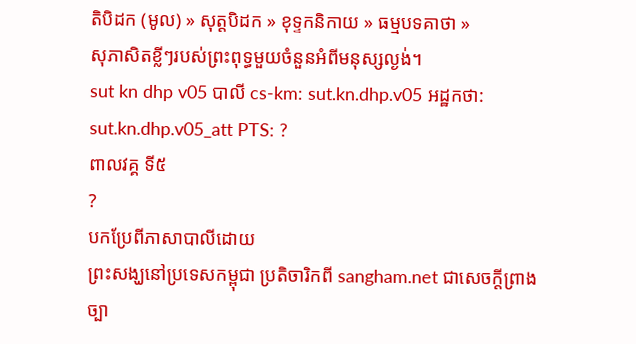តិបិដក (មូល) » សុត្តបិដក » ខុទ្ទកនិកាយ » ធម្មបទគាថា »
សុភាសិតខ្លីៗរបស់ព្រះពុទ្ធមួយចំនួនអំពីមនុស្សល្ងង់។
sut kn dhp v05 បាលី cs-km: sut.kn.dhp.v05 អដ្ឋកថា: sut.kn.dhp.v05_att PTS: ?
ពាលវគ្គ ទី៥
?
បកប្រែពីភាសាបាលីដោយ
ព្រះសង្ឃនៅប្រទេសកម្ពុជា ប្រតិចារិកពី sangham.net ជាសេចក្តីព្រាងច្បា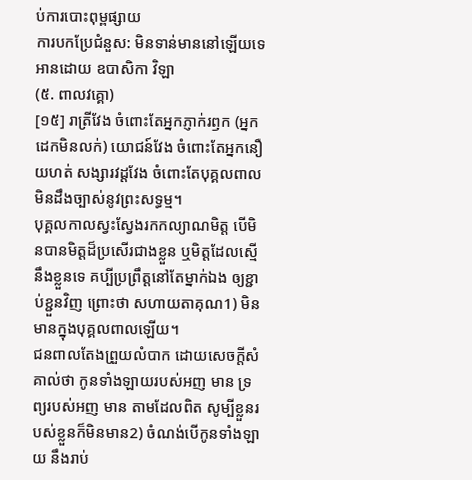ប់ការបោះពុម្ពផ្សាយ
ការបកប្រែជំនួស: មិនទាន់មាននៅឡើយទេ
អានដោយ ឧបាសិកា វិឡា
(៥. ពាលវគ្គោ)
[១៥] រាត្រីវែង ចំពោះតែអ្នកភ្ញាក់រឭក (អ្នកដេកមិនលក់) យោជន៍វែង ចំពោះតែអ្នកនឿយហត់ សង្សារវដ្តវែង ចំពោះតែបុគ្គលពាលមិនដឹងច្បាស់នូវព្រះសទ្ធម្ម។
បុគ្គលកាលស្វះស្វែងរកកល្យាណមិត្ត បើមិនបានមិត្តដ៏ប្រសើរជាងខ្លួន ឬមិត្តដែលស្មើនឹងខ្លួនទេ គប្បីប្រព្រឹត្តនៅតែម្នាក់ឯង ឲ្យខ្ជាប់ខ្ជួនវិញ ព្រោះថា សហាយតាគុណ1) មិនមានក្នុងបុគ្គលពាលឡើយ។
ជនពាលតែងព្រួយលំបាក ដោយសេចក្តីសំគាល់ថា កូនទាំងឡាយរបស់អញ មាន ទ្រព្យរបស់អញ មាន តាមដែលពិត សូម្បីខ្លួនរបស់ខ្លួនក៏មិនមាន2) ចំណង់បើកូនទាំងឡាយ នឹងរាប់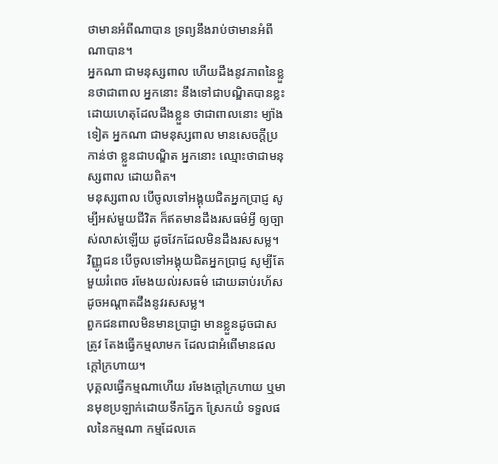ថាមានអំពីណាបាន ទ្រព្យនឹងរាប់ថាមានអំពីណាបាន។
អ្នកណា ជាមនុស្សពាល ហើយដឹងនូវភាពនៃខ្លួនថាជាពាល អ្នកនោះ នឹងទៅជាបណ្ឌិតបានខ្លះ ដោយហេតុដែលដឹងខ្លួន ថាជាពាលនោះ ម្យ៉ាងទៀត អ្នកណា ជាមនុស្សពាល មានសេចក្តីប្រកាន់ថា ខ្លួនជាបណ្ឌិត អ្នកនោះ ឈ្មោះថាជាមនុស្សពាល ដោយពិត។
មនុស្សពាល បើចូលទៅអង្គុយជិតអ្នកប្រាជ្ញ សូម្បីអស់មួយជីវិត ក៏ឥតមានដឹងរសធម៌អ្វី ឲ្យច្បាស់លាស់ឡើយ ដូចវែកដែលមិនដឹងរសសម្ល។
វិញ្ញូជន បើចូលទៅអង្គុយជិតអ្នកប្រាជ្ញ សូម្បីតែមួយរំពេច រមែងយល់រសធម៌ ដោយឆាប់រហ័ស ដូចអណ្តាតដឹងនូវរសសម្ល។
ពួកជនពាលមិនមានប្រាជ្ញា មានខ្លួនដូចជាសត្រូវ តែងធ្វើកម្មលាមក ដែលជាអំពើមានផលក្តៅក្រហាយ។
បុគ្គលធ្វើកម្មណាហើយ រមែងក្តៅក្រហាយ ឬមានមុខប្រឡាក់ដោយទឹកភ្នែក ស្រែកយំ ទទួលផលនៃកម្មណា កម្មដែលគេ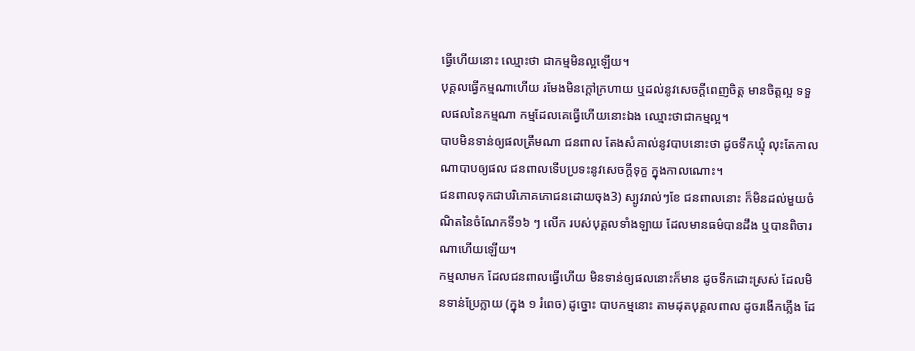ធ្វើហើយនោះ ឈ្មោះថា ជាកម្មមិនល្អឡើយ។
បុគ្គលធ្វើកម្មណាហើយ រមែងមិនក្តៅក្រហាយ ឬដល់នូវសេចក្តីពេញចិត្ត មានចិត្តល្អ ទទួលផលនៃកម្មណា កម្មដែលគេធ្វើហើយនោះឯង ឈ្មោះថាជាកម្មល្អ។
បាបមិនទាន់ឲ្យផលត្រឹមណា ជនពាល តែងសំគាល់នូវបាបនោះថា ដូចទឹកឃ្មុំ លុះតែកាលណាបាបឲ្យផល ជនពាលទើបប្រទះនូវសេចក្តីទុក្ខ ក្នុងកាលណោះ។
ជនពាលទុកជាបរិភោគភោជនដោយចុង3) ស្បូវរាល់ៗខែ ជនពាលនោះ ក៏មិនដល់មួយចំណិតនៃចំណែកទី១៦ ៗ លើក របស់បុគ្គលទាំងឡាយ ដែលមានធម៌បានដឹង ឬបានពិចារណាហើយឡើយ។
កម្មលាមក ដែលជនពាលធ្វើហើយ មិនទាន់ឲ្យផលនោះក៏មាន ដូចទឹកដោះស្រស់ ដែលមិនទាន់ប្រែក្លាយ (ក្នុង ១ រំពេច) ដូច្នោះ បាបកម្មនោះ តាមដុតបុគ្គលពាល ដូចរងើកភ្លើង ដែ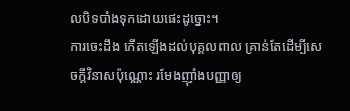លបិទបាំងទុកដោយផេះដូច្នោះ។
ការចេះដឹង កើតឡើងដល់បុគ្គលពាល គ្រាន់តែដើម្បីសេចក្តីវិនាសប៉ុណ្ណោះ រមែងញ៉ាំងបញ្ញាឲ្យ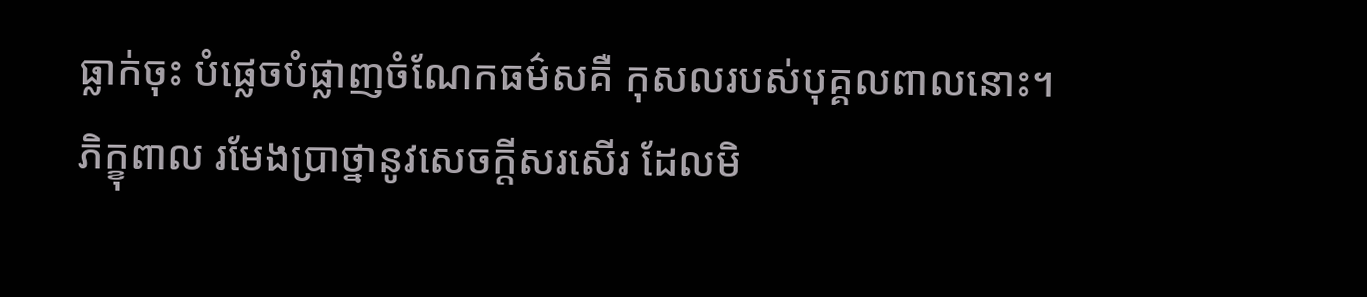ធ្លាក់ចុះ បំផ្លេចបំផ្លាញចំណែកធម៌សគឺ កុសលរបស់បុគ្គលពាលនោះ។
ភិក្ខុពាល រមែងប្រាថ្នានូវសេចក្តីសរសើរ ដែលមិ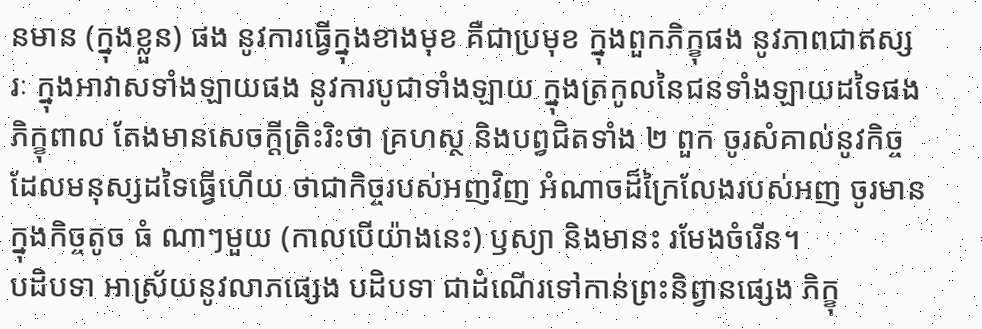នមាន (ក្នុងខ្លួន) ផង នូវការធ្វើក្នុងខាងមុខ គឺជាប្រមុខ ក្នុងពួកភិក្ខុផង នូវភាពជាឥស្សរៈ ក្នុងអាវាសទាំងឡាយផង នូវការបូជាទាំងឡាយ ក្នុងត្រកូលនៃជនទាំងឡាយដទៃផង
ភិក្ខុពាល តែងមានសេចក្តីត្រិះរិះថា គ្រហស្ថ និងបព្វជិតទាំង ២ ពួក ចូរសំគាល់នូវកិច្ចដែលមនុស្សដទៃធ្វើហើយ ថាជាកិច្ចរបស់អញវិញ អំណាចដ៏ក្រៃលែងរបស់អញ ចូរមានក្នុងកិច្ចតូច ធំ ណាៗមួយ (កាលបើយ៉ាងនេះ) ឫស្យា និងមានះ រមែងចំរើន។
បដិបទា អាស្រ័យនូវលាភផ្សេង បដិបទា ជាដំណើរទៅកាន់ព្រះនិព្វានផ្សេង ភិក្ខុ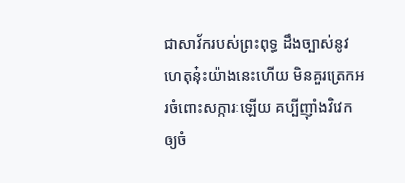ជាសាវ័ករបស់ព្រះពុទ្ធ ដឹងច្បាស់នូវហេតុនុ៎ះយ៉ាងនេះហើយ មិនគួរត្រេកអរចំពោះសក្ការៈឡើយ គប្បីញ៉ាំងវិវេកឲ្យចំ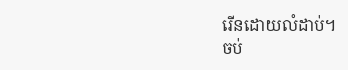រើនដោយលំដាប់។
ចប់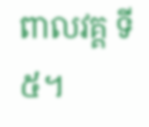ពាលវគ្គ ទី៥។